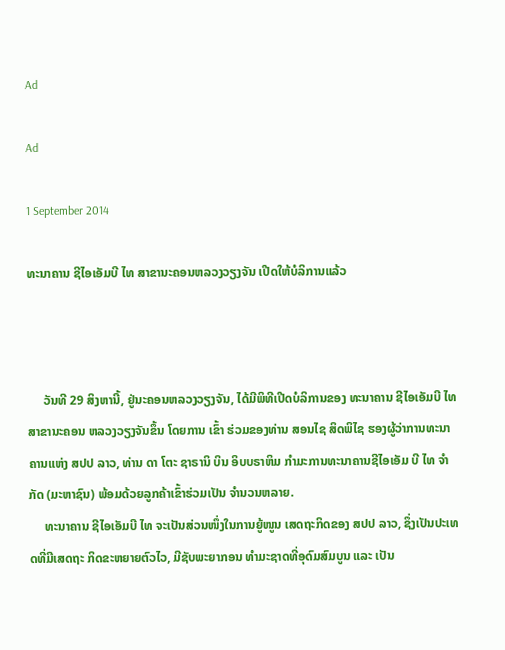Ad

Ad

1 September 2014

ທະນາຄານ ຊີໄອເອັມບີ ໄທ ສາຂານະຄອນຫລວງວຽງຈັນ ເປີດໃຫ້ບໍລິການແລ້ວ



     ວັນທີ 29 ສິງຫານີ້, ຢູ່ນະຄອນຫລວງວຽງຈັນ, ໄດ້ມີພິທີເປີດບໍລິການຂອງ ທະນາຄານ ຊີໄອເອັມບີ ໄທ ສາຂານະຄອນ ຫລວງວຽງຈັນຂຶ້ນ ໂດຍການ ເຂົ້າ ຮ່ວມຂອງທ່ານ ສອນໄຊ ສິດພິໄຊ ຮອງຜູ້ວ່າການທະນາ ຄານແຫ່ງ ສປປ ລາວ, ທ່ານ ດາ ໂຕະ ຊາຣານິ ບິນ ອິບບຣາຫິມ ກຳມະການທະນາຄານຊີໄອເອັມ ບີ ໄທ ຈຳກັດ (ມະຫາຊົນ) ພ້ອມດ້ວຍລູກຄ້າເຂົ້າຮ່ວມເປັນ ຈຳນວນຫລາຍ.
     ທະນາຄານ ຊີໄອເອັມບີ ໄທ ຈະເປັນສ່ວນໜຶ່ງໃນການຍູ້ໜູນ ເສດຖະກິດຂອງ ສປປ ລາວ, ຊຶ່ງເປັນປະເທດທີ່ມີເສດຖະ ກິດຂະຫຍາຍຕົວໄວ, ມີຊັບພະຍາກອນ ທຳມະຊາດທີ່ອຸດົມສົມບູນ ແລະ ເປັນ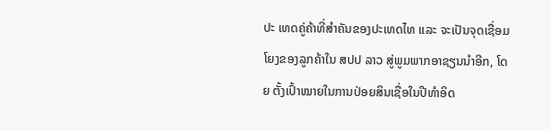ປະ ເທດຄູ່ຄ້າທີ່ສຳຄັນຂອງປະເທດໄທ ແລະ ຈະເປັນຈຸດເຊື່ອມໂຍງຂອງລູກຄ້າໃນ ສປປ ລາວ ສູ່ພູມພາກອາຊຽນນຳອີກ, ໂດຍ ຕັ້ງເປົ້າໝາຍໃນການປ່ອຍສິນເຊື່ອໃນປີທຳອິດ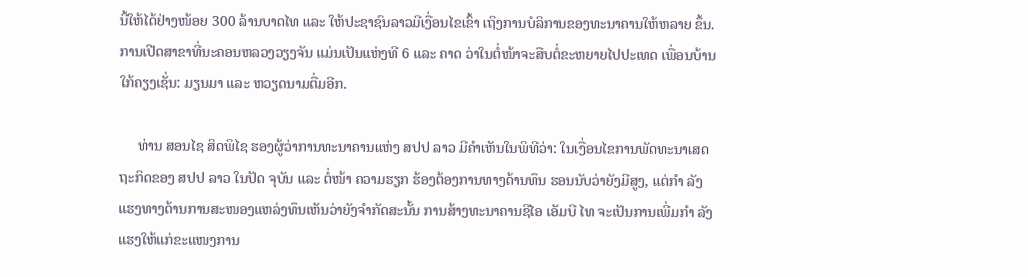ນີ້ໃຫ້ໄດ້ຢ່າງໜ້ອຍ 300 ລ້ານບາດໄທ ແລະ ໃຫ້ປະຊາຊົນລາວມີເງື່ອນໄຂເຂົ້າ ເຖິງການບໍລິການຂອງທະນາຄານໃຫ້ຫລາຍ ຂຶ້ນ. ການເປີດສາຂາທີ່ນະຄອນຫລວງວຽງຈັນ ແມ່ນເປັນແຫ່ງທີ 6 ແລະ ຄາດ ວ່າໃນຕໍ່ໜ້າຈະສືບຕໍ່ຂະຫຍາຍໄປປະເທດ ເພື່ອນບ້ານໃກ້ຄຽງເຊັ່ນ: ມຽນມາ ແລະ ຫວຽດນາມຕື່ມອີກ.

     ທ່ານ ສອນໄຊ ສິດພິໄຊ ຮອງຜູ້ວ່າການທະນາຄານແຫ່ງ ສປປ ລາວ ມີຄຳເຫັນໃນພິທີວ່າ: ໃນເງື່ອນໄຂການພັດທະນາເສດ ຖະກິດຂອງ ສປປ ລາວ ໃນປັດ ຈຸບັນ ແລະ ຕໍ່ໜ້າ ຄວາມຮຽກ ຮ້ອງຕ້ອງການທາງດ້ານທຶນ ຮອນນັບວ່າຍັງມີສູງ, ແຕ່ກຳ ລັງ ແຮງທາງດ້ານການສະໜອງແຫລ່ງທຶນເຫັນວ່າຍັງຈຳກັດສະນັ້ນ ການສ້າງທະນາຄານຊີໄອ ເອັມບີ ໄທ ຈະເປັນການເພີ່ມກຳ ລັງແຮງໃຫ້ແກ່ຂະແໜງການ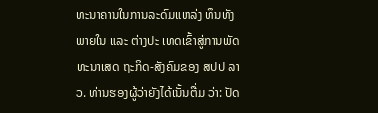ທະນາຄານໃນການລະດົມແຫລ່ງ ທຶນທັງພາຍໃນ ແລະ ຕ່າງປະ ເທດເຂົ້າສູ່ການພັດທະນາເສດ ຖະກິດ-ສັງຄົມຂອງ ສປປ ລາວ. ທ່ານຮອງຜູ້ວ່າຍັງໄດ້ເນັ້ນຕື່ມ ວ່າ: ປັດ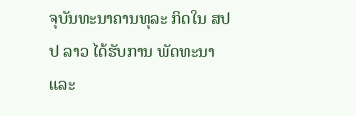ຈຸບັນທະນາຄານທຸລະ ກິດໃນ ສປປ ລາວ ໄດ້ຮັບການ ພັດທະນາ ແລະ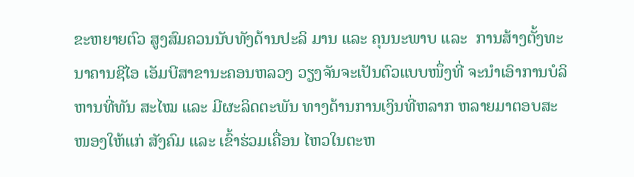ຂະຫຍາຍຕົວ ສູງສົມຄວນນັບທັງດ້ານປະລິ ມານ ແລະ ຄຸນນະພາບ ແລະ  ການສ້າງຕັ້ງທະນາຄານຊີໄອ ເອັມບີສາຂານະຄອນຫລວງ ວຽງຈັນຈະເປັນຕົວແບບໜຶ່ງທີ່ ຈະນຳເອົາການບໍລິຫານທີ່ທັນ ສະໄໝ ແລະ ມີຜະລິດຕະພັນ ທາງດ້ານການເງິນທີ່ຫລາກ ຫລາຍມາຕອບສະໜອງໃຫ້ແກ່ ສັງຄົມ ແລະ ເຂົ້າຮ່ວມເຄື່ອນ ໄຫວໃນຕະຫ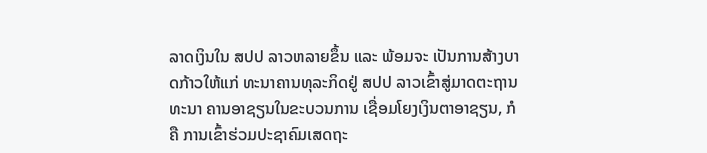ລາດເງິນໃນ ສປປ ລາວຫລາຍຂຶ້ນ ແລະ ພ້ອມຈະ ເປັນການສ້າງບາດກ້າວໃຫ້ແກ່ ທະນາຄານທຸລະກິດຢູ່ ສປປ ລາວເຂົ້າສູ່ມາດຕະຖານທະນາ ຄານອາຊຽນໃນຂະບວນການ ເຊື່ອມໂຍງເງິນຕາອາຊຽນ, ກໍຄື ການເຂົ້າຮ່ວມປະຊາຄົມເສດຖະ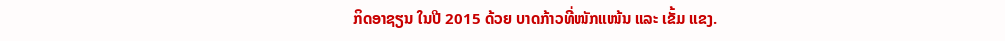ກິດອາຊຽນ ໃນປີ 2015 ດ້ວຍ ບາດກ້າວທີ່ໜັກແໜ້ນ ແລະ ເຂັ້ມ ແຂງ.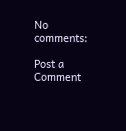No comments:

Post a Comment